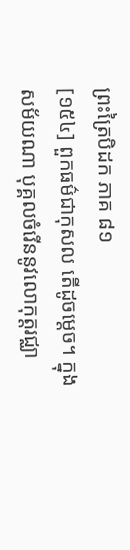ព្រះត្រៃបិដក ភាគ ៨១
[១៥៤] ពួកធម៌ជាកុសល តើដូចម្តេច។ ក្នុងសម័យណា បុគ្គលចំរើននូវលោកុត្តរជ្ឈា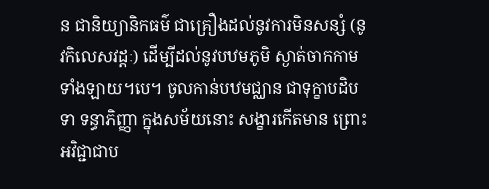ន ជានិយ្យានិកធម៌ ជាគ្រឿងដល់នូវការមិនសន្សំ (នូវកិលេសវដ្តៈ) ដើម្បីដល់នូវបឋមភូមិ ស្ងាត់ចាកកាមទាំងឡាយ។បេ។ ចូលកាន់បឋមជ្ឈាន ជាទុក្ខាបដិបទា ទន្ធាភិញ្ញា ក្នុងសម័យនោះ សង្ខារកើតមាន ព្រោះអវិជ្ជាជាប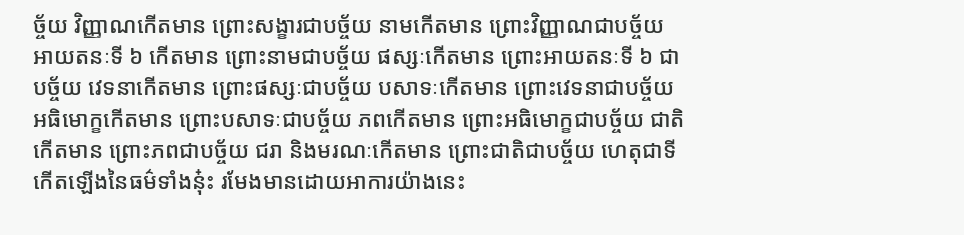ច្ច័យ វិញ្ញាណកើតមាន ព្រោះសង្ខារជាបច្ច័យ នាមកើតមាន ព្រោះវិញ្ញាណជាបច្ច័យ អាយតនៈទី ៦ កើតមាន ព្រោះនាមជាបច្ច័យ ផស្សៈកើតមាន ព្រោះអាយតនៈទី ៦ ជាបច្ច័យ វេទនាកើតមាន ព្រោះផស្សៈជាបច្ច័យ បសាទៈកើតមាន ព្រោះវេទនាជាបច្ច័យ អធិមោក្ខកើតមាន ព្រោះបសាទៈជាបច្ច័យ ភពកើតមាន ព្រោះអធិមោក្ខជាបច្ច័យ ជាតិកើតមាន ព្រោះភពជាបច្ច័យ ជរា និងមរណៈកើតមាន ព្រោះជាតិជាបច្ច័យ ហេតុជាទីកើតឡើងនៃធម៌ទាំងនុ៎ះ រមែងមានដោយអាការយ៉ាងនេះ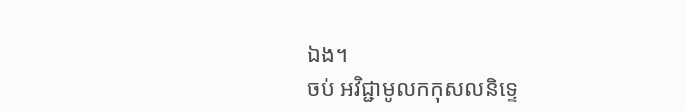ឯង។
ចប់ អវិជ្ជាមូលកកុសលនិទ្ទេ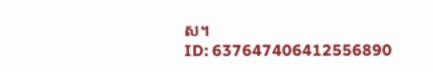ស។
ID: 637647406412556890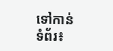ទៅកាន់ទំព័រ៖